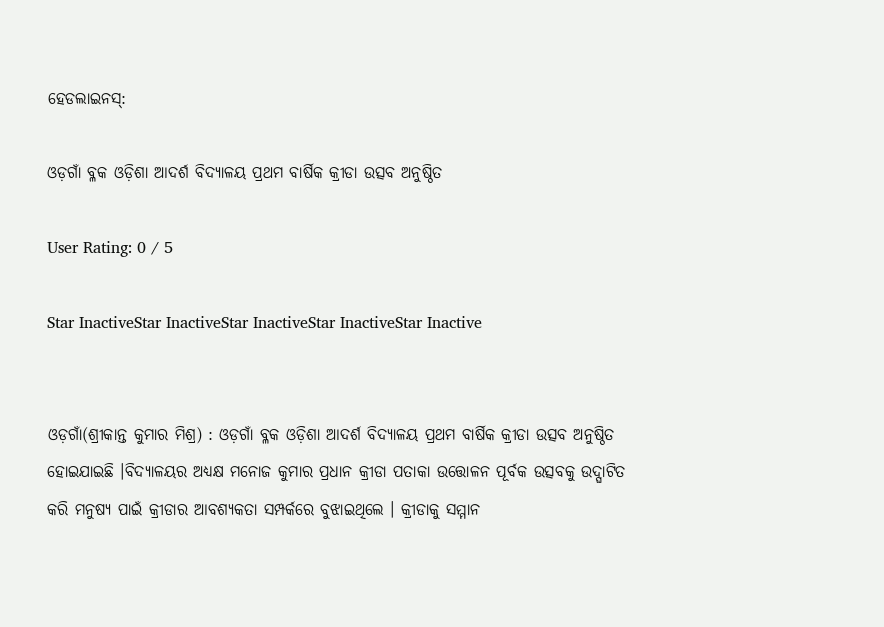ହେଡଲାଇନସ୍:

ଓଡ଼ଗାଁ ବ୍ଳକ ଓଡ଼ିଶା ଆଦର୍ଶ ବିଦ୍ୟାଳୟ ପ୍ରଥମ ବାର୍ଷିକ କ୍ରୀଡା ଉତ୍ସବ ଅନୁଷ୍ଠିତ

User Rating: 0 / 5

Star InactiveStar InactiveStar InactiveStar InactiveStar Inactive


ଓଡ଼ଗାଁ(ଶ୍ରୀକାନ୍ତ କୁମାର ମିଶ୍ର) : ଓଡ଼ଗାଁ ବ୍ଳକ ଓଡ଼ିଶା ଆଦର୍ଶ ବିଦ୍ୟାଳୟ ପ୍ରଥମ ବାର୍ଷିକ କ୍ରୀଡା ଉତ୍ସବ ଅନୁଷ୍ଠିତ ହୋଇଯାଇଛି ।ବିଦ୍ୟାଳୟର ଅଧ୍ୟକ୍ଷ ମନୋଜ କୁମାର ପ୍ରଧାନ କ୍ରୀଡା ପତାକା ଉତ୍ତୋଳନ ପୂର୍ବକ ଉତ୍ସବକୁ ଉଦ୍ଘାଟିତ କରି ମନୁଷ୍ୟ ପାଇଁ କ୍ରୀଡାର ଆବଶ୍ୟକତା ସମ୍ପର୍କରେ ବୁଝାଇଥିଲେ । କ୍ରୀଡାକୁ ସମ୍ମାନ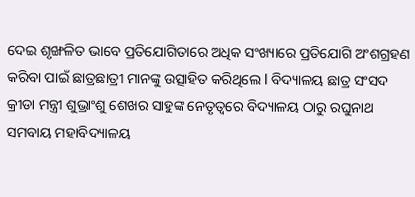ଦେଇ ଶୃଙ୍ଖଳିତ ଭାବେ ପ୍ରତିଯୋଗିତାରେ ଅଧିକ ସଂଖ୍ୟାରେ ପ୍ରତିଯୋଗି ଅଂଶଗ୍ରହଣ କରିବା ପାଇଁ ଛାତ୍ରଛାତ୍ରୀ ମାନଙ୍କୁ ଉତ୍ସାହିତ କରିଥିଲେ l ବିଦ୍ୟାଳୟ ଛାତ୍ର ସଂସଦ କ୍ରୀଡା ମନ୍ତ୍ରୀ ଶୁଭ୍ରାଂଶୁ ଶେଖର ସାହୁଙ୍କ ନେତୃତ୍ୱରେ ବିଦ୍ୟାଳୟ ଠାରୁ ରଘୁନାଥ ସମବାୟ ମହାବିଦ୍ୟାଳୟ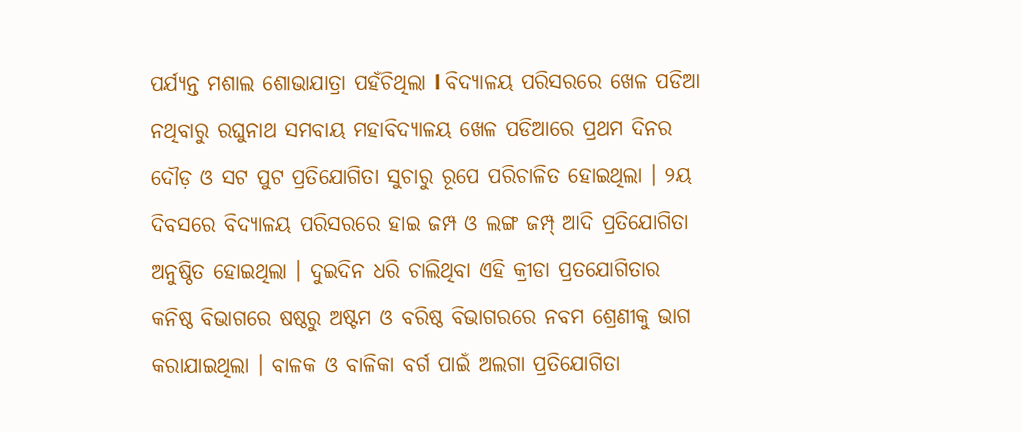ପର୍ଯ୍ୟନ୍ତ ମଶାଲ ଶୋଭାଯାତ୍ରା ପହଁଚିଥିଲା l ବିଦ୍ୟାଳୟ ପରିସରରେ ଖେଳ ପଡିଆ ନଥିବାରୁ ରଘୁନାଥ ସମବାୟ ମହାବିଦ୍ୟାଳୟ ଖେଳ ପଡିଆରେ ପ୍ରଥମ ଦିନର ଦୌଡ଼ ଓ ସଟ ପୁଟ ପ୍ରତିଯୋଗିତା ସୁଚାରୁ ରୂପେ ପରିଚାଳିତ ହୋଇଥିଲା । ୨ୟ ଦିବସରେ ବିଦ୍ୟାଳୟ ପରିସରରେ ହାଇ ଜମ୍ପ ଓ ଲଙ୍ଗ ଜମ୍ପ୍ ଆଦି ପ୍ରତିଯୋଗିତା ଅନୁଷ୍ଠିତ ହୋଇଥିଲା । ଦୁଇଦିନ ଧରି ଚାଲିଥିବା ଏହି କ୍ରୀଡା ପ୍ରତଯୋଗିତାର କନିଷ୍ଠ ବିଭାଗରେ ଷଷ୍ଠରୁ ଅଷ୍ଟମ ଓ ବରିଷ୍ଠ ବିଭାଗରରେ ନବମ ଶ୍ରେଣୀକୁ ଭାଗ କରାଯାଇଥିଲା । ବାଳକ ଓ ବାଳିକା ବର୍ଗ ପାଇଁ ଅଲଗା ପ୍ରତିଯୋଗିତା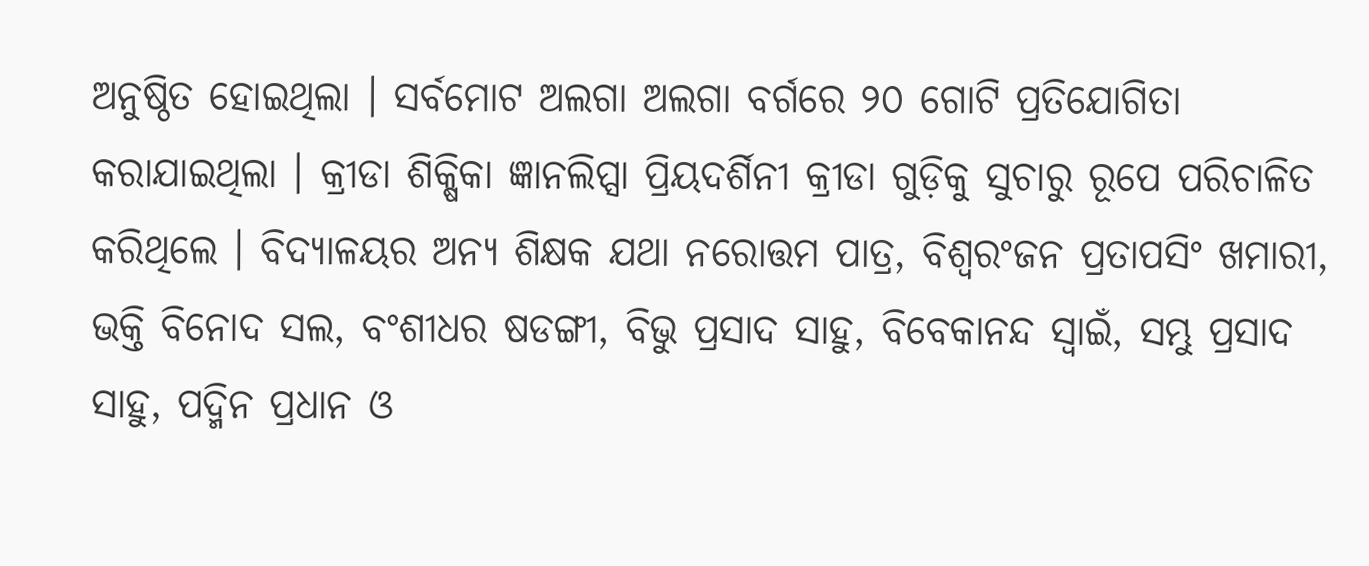ଅନୁଷ୍ଠିତ ହୋଇଥିଲା । ସର୍ବମୋଟ ଅଲଗା ଅଲଗା ବର୍ଗରେ ୨୦ ଗୋଟି ପ୍ରତିଯୋଗିତା କରାଯାଇଥିଲା । କ୍ରୀଡା ଶିକ୍ଷିକା ଜ୍ଞାନଲିପ୍ସା ପ୍ରିୟଦର୍ଶିନୀ କ୍ରୀଡା ଗୁଡ଼ିକୁ ସୁଚାରୁ ରୂପେ ପରିଚାଳିତ କରିଥିଲେ । ବିଦ୍ୟାଳୟର ଅନ୍ୟ ଶିକ୍ଷକ ଯଥା ନରୋତ୍ତମ ପାତ୍ର, ବିଶ୍ବରଂଜନ ପ୍ରତାପସିଂ ଖମାରୀ, ଭକ୍ତି ବିନୋଦ ସଲ, ବଂଶୀଧର ଷଡଙ୍ଗୀ, ବିଭୁ ପ୍ରସାଦ ସାହୁ, ବିବେକାନନ୍ଦ ସ୍ୱାଇଁ, ସମ୍ଭୁ ପ୍ରସାଦ ସାହୁ, ପଦ୍ମିନ ପ୍ରଧାନ ଓ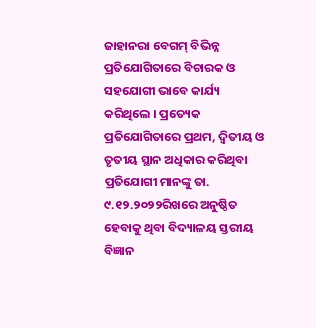ଜାହାନରା ବେଗମ୍ ବିଭିନ୍ନ ପ୍ରତିଯୋଗିତାରେ ବିଚାରକ ଓ ସହଯୋଗୀ ଭାବେ କାର୍ଯ୍ୟ କରିଥିଲେ । ପ୍ରତ୍ୟେକ ପ୍ରତିଯୋଗିତାରେ ପ୍ରଥମ, ଦ୍ଵିତୀୟ ଓ ତୃତୀୟ ସ୍ଥାନ ଅଧିକାର କରିଥିବା ପ୍ରତିଯୋଗୀ ମାନଙ୍କୁ ତା. ୯.୧୨.୨୦୨୨ରିଖରେ ଅନୁଷ୍ଠିତ ହେବାକୁ ଥିବା ବିଦ୍ୟାଳୟ ସ୍ତରୀୟ ବିଜ୍ଞାନ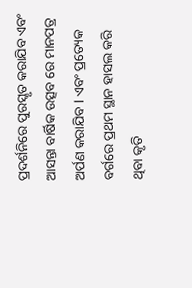ପ୍ରଦର୍ଶନିରେ ପୁରସ୍କୃତ କରାଯିବ ଏବଂ ଆସନ୍ତା ବାର୍ଷିକ ଉତ୍ସବ ରେ ମାନପତ୍ର ଅର୍ପଣ କରାଯିବ l ଏବଂ ପ୍ରତ୍ୟେକ ବର୍ଗରେ ପ୍ରଥମ ସ୍ଥାନ ହାସଲ କରି ଥିବା କୃତି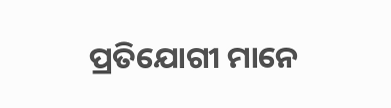ପ୍ରତିଯୋଗୀ ମାନେ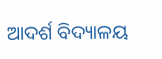ଆଦର୍ଶ ବିଦ୍ୟାଳୟ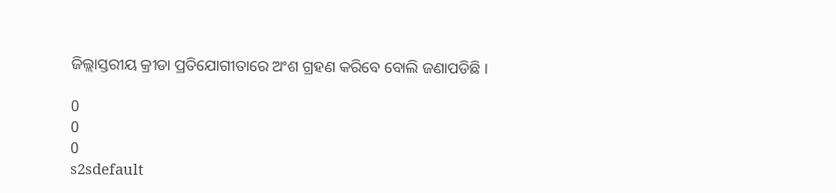ଜିଲ୍ଲାସ୍ତରୀୟ କ୍ରୀଡା ପ୍ରତିଯୋଗୀତାରେ ଅଂଶ ଗ୍ରହଣ କରିବେ ବୋଲି ଜଣାପଡିଛି ।

0
0
0
s2sdefault